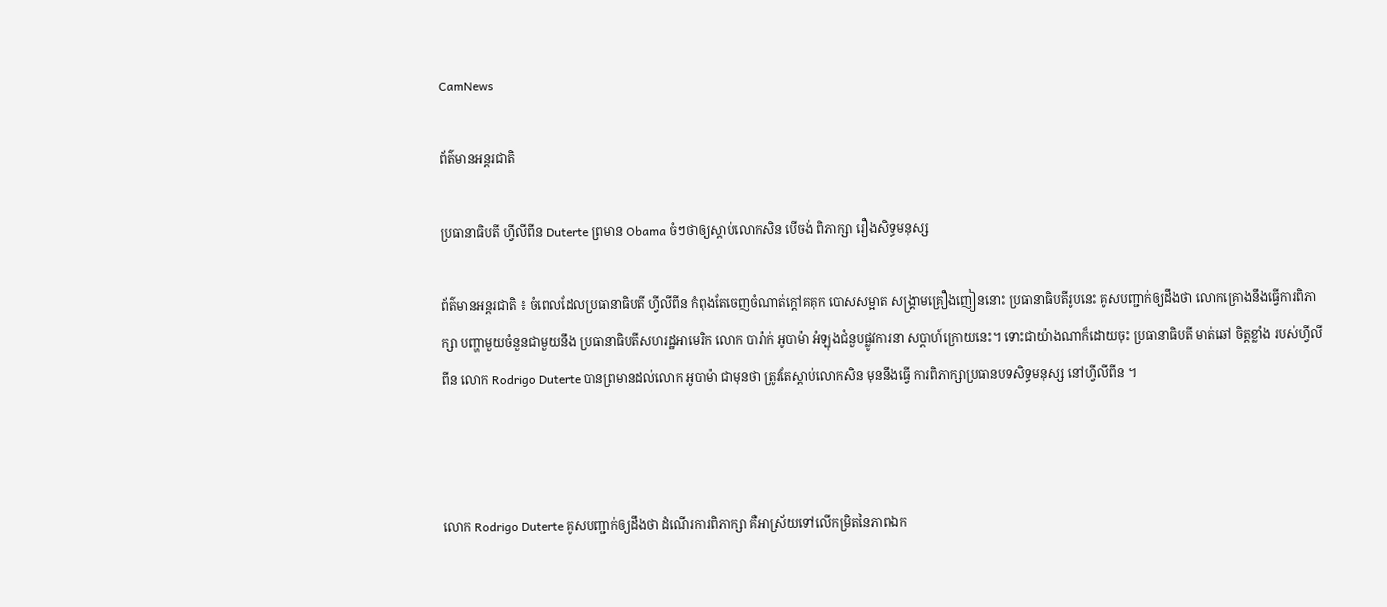CamNews

ព័ត៌មានអន្តរជាតិ

ប្រធានាធិបតី ហ្វីលីពីន Duterte ព្រមាន Obama ចំៗថាឲ្យស្តាប់លោកសិន បើចង់ ពិភាក្សា រឿងសិទ្ធមនុស្ស

ព័ត៌មានអន្តរជាតិ ៖ ចំពេលដែលប្រធានាធិបតី ហ្វីលីពីន កំពុងតែចេញចំណាត់ក្តៅគគុក បោសសម្អាត សង្គ្រាមគ្រឿងញៀននោះ ប្រធានាធិបតីរូបនេះ គូសបញ្ជាក់ឲ្យដឹងថា លោកគ្រោងនឹងធ្វើការពិភាក្សា បញ្ហាមួយចំនួនជាមួយនឹង ប្រធានាធិបតីសហរដ្ឋអាមេរិក លោក បារ៉ាក់ អូបាម៉ា អំឡុងជំនួបផ្លូវការនា សប្តាហ៍ក្រោយនេះ។ ទោះជាយ៉ាងណាក៏ដោយចុះ ប្រធានាធិបតី មាត់ឆៅ ចិត្តខ្លាំង របស់ហ្វីលីពីន លោក Rodrigo Duterte បានព្រមានដល់លោក អូបាម៉ា ជាមុនថា ត្រូវតែស្តាប់លោកសិន មុននឹងធ្វើ ការពិភាក្សាប្រធានបទសិទ្ធមនុស្ស នៅហ្វីលីពីន ។



លោក Rodrigo Duterte គូសបញ្ជាក់ឲ្យដឹងថា ដំណើរការពិភាក្សា គឺអាស្រ័យទៅលើកម្រិតនៃភាពឯក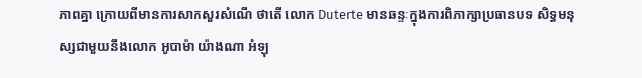ភាពគ្នា ក្រោយពីមានការសាកសួរសំណើ ថាតើ លោក Duterte មានឆន្ទៈក្នុងការពិភាក្សាប្រធានបទ សិទ្ធមនុស្សជាមួយនឹងលោក អូបាម៉ា យ៉ាងណា អំឡុ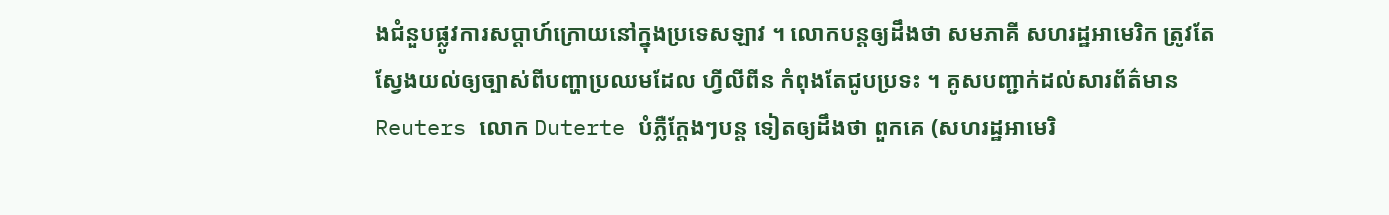ងជំនួបផ្លូវការសប្តាហ៍ក្រោយនៅក្នុងប្រទេសឡាវ ។ លោកបន្តឲ្យដឹងថា សមភាគី សហរដ្ឋអាមេរិក ត្រូវតែស្វែងយល់ឲ្យច្បាស់ពីបញ្ហាប្រឈមដែល ហ្វីលីពីន កំពុងតែជូបប្រទះ ។ គូសបញ្ជាក់ដល់សារព័ត៌មាន Reuters លោក Duterte បំភ្លឺក្តែងៗបន្ត ទៀតឲ្យដឹងថា ពួកគេ (សហរដ្ឋអាមេរិ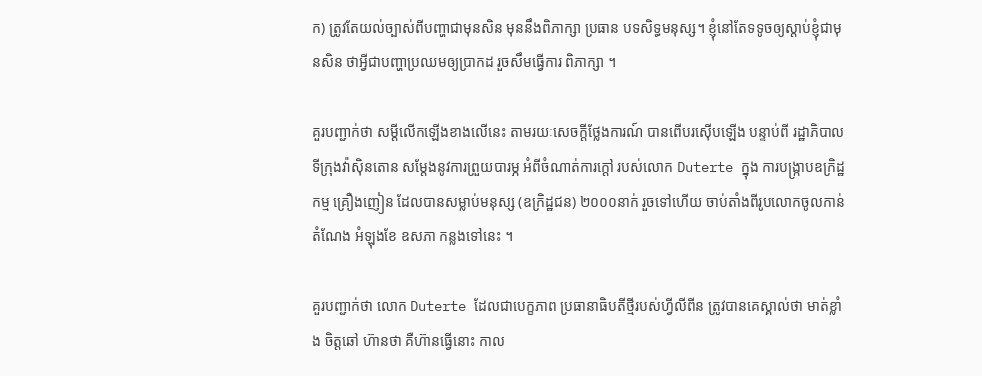ក) ត្រូវតែយល់ច្បាស់ពីបញ្ហាជាមុនសិន មុននឹងពិភាក្សា ប្រធាន បទសិទ្ធមនុស្ស។ ខ្ញុំនៅតែទទូចឲ្យស្តាប់ខ្ញុំជាមុនសិន ថាអ្វីជាបញ្ហាប្រឈមឲ្យប្រាកដ រួចសឹមធ្វើការ ពិភាក្សា ។

គួរបញ្ជាក់ថា សម្តីលើកឡើងខាងលើនេះ តាមរយៈសេចក្តីថ្លែងការណ៍ បានពើបរស៊ើបឡើង បន្ទាប់ពី រដ្ឋាភិបាល ទីក្រុងវ៉ាស៊ិនតោន សម្តែងនូវការព្រួយបារម្ភ អំពីចំណាត់ការក្តៅ របស់លោក Duterte ក្នុង ការបង្ក្រាបឧក្រិដ្ឋកម្ម គ្រឿងញៀន ដែលបានសម្លាប់មនុស្ស (ឧក្រិដ្ឋជន) ២០០០នាក់ រួចទៅហើយ ចាប់តាំងពីរូបលោកចូលកាន់តំណែង អំឡុងខែ ឧសភា កន្លងទៅនេះ ។

គួរបញ្ជាក់ថា លោក Duterte ដែលជាបេក្ខភាព ប្រធានាធិបតីថ្មីរបស់ហ្វីលីពីន ត្រូវបានគេស្គាល់ថា មាត់ខ្លាំង ចិត្តឆៅ ហ៊ានថា គឺហ៊ានធ្វើនោះ កាល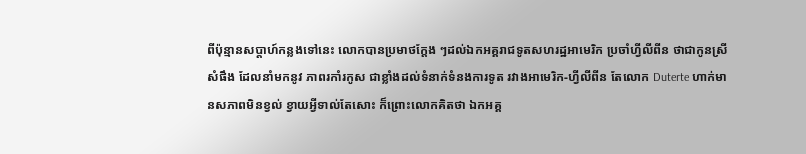ពីប៉ុន្មានសប្តាហ៍កន្លងទៅនេះ លោកបានប្រមាថក្តែង ៗដល់ឯកអគ្គរាជទូតសហរដ្ឋអាមេរិក ប្រចាំហ្វីលីពីន ថាជាកូនស្រីសំផឹង ដែលនាំមកនូវ ភាពរកាំរកូស ជាខ្លាំងដល់ទំនាក់ទំនងការទូត រវាងអាមេរិក-ហ្វីលីពីន តែលោក Duterte ហាក់មានសភាពមិនខ្វល់ ខ្វាយអ្វីទាល់តែសោះ ក៏ព្រោះលោកគិតថា ឯកអគ្គ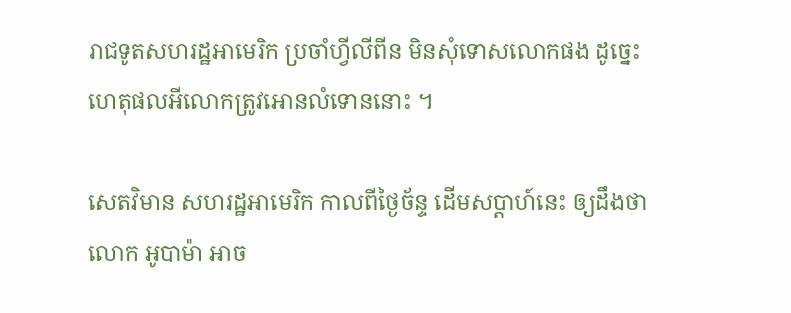រាជទូតសហរដ្ឋអាមេរិក ប្រចាំហ្វីលីពីន មិនសុំទោសលោកផង ដូច្នេះហេតុផលអីលោកត្រូវអោនលំទោននោះ ។

សេតវិមាន សហរដ្ឋអាមេរិក កាលពីថ្ងៃច័ន្ទ ដើមសប្តាហ៍នេះ ឲ្យដឹងថា លោក អូបាម៉ា អាច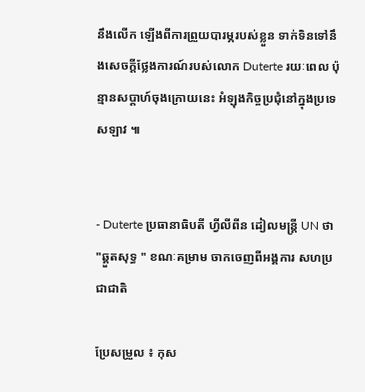នឹងលើក ឡើងពីការព្រួយបារម្ភរបស់ខ្លួន ទាក់ទិនទៅនឹងសេចក្តីថ្លែងការណ៍របស់លោក Duterte រយៈពេល ប៉ុន្មានសប្តាហ៍ចុងក្រោយនេះ អំឡុងកិច្ចប្រជុំនៅក្នុងប្រទេសឡាវ ៕


- Duterte ប្រធានាធិបតី ហ្វីលីពីន ដៀលមន្រ្តី UN ថា "ឆ្គួតសុទ្ធ " ខណៈគម្រាម ចាកចេញពីអង្គការ សហប្រជាជាតិ

ប្រែសម្រួល ៖ កុស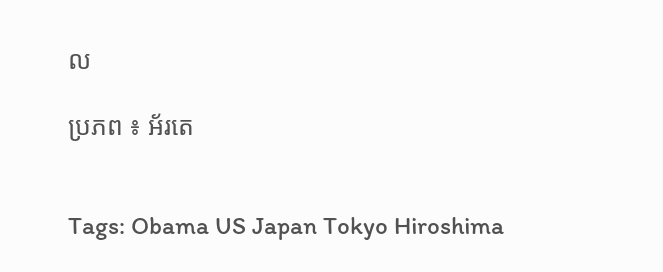ល

ប្រភព ៖ អ័រតេ


Tags: Obama US Japan Tokyo Hiroshima